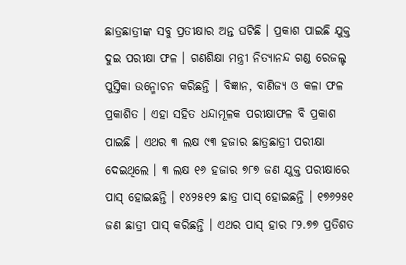ଛାତ୍ରଛାତ୍ରୀଙ୍କ ସବୁ ପ୍ରତୀକ୍ଷାର ଅନ୍ତ ଘଟିଛି । ପ୍ରକାଶ ପାଇଛି ଯୁକ୍ତ ଦୁଇ ପରୀକ୍ଷା ଫଳ । ଗଣଶିକ୍ଷା ମନ୍ତ୍ରୀ ନିତ୍ୟାନନ୍ଦ ଗଣ୍ଡ ରେଜଲ୍ଟ ପୁସ୍ତିକା ଉନ୍ମୋଚନ କରିଛନ୍ତି । ବିଜ୍ଞାନ, ବାଣିଜ୍ୟ ଓ କଳା ଫଳ ପ୍ରକାଶିତ । ଏହା ସହିତ ଧନ୍ଦାମୂଳକ ପରୀକ୍ଷାଫଳ ବି ପ୍ରକାଶ ପାଇଛି । ଏଥର ୩ ଲକ୍ଷ ୯୩ ହଜାର ଛାତ୍ରଛାତ୍ରୀ ପରୀକ୍ଷା ଦେଇଥିଲେ । ୩ ଲକ୍ଷ ୧୬ ହଜାର ୭୮୭ ଜଣ ଯୁକ୍ତ ପରୀକ୍ଷାରେ ପାସ୍ ହୋଇଛନ୍ତି । ୧୪୨୫୧୨ ଛାତ୍ର ପାସ୍ ହୋଇଛନ୍ତି । ୧୭୬୨୫୧ ଜଣ ଛାତ୍ରୀ ପାସ୍ କରିଛନ୍ତି । ଏଥର ପାସ୍ ହାର ୮୨.୭୭ ପ୍ରତିଶତ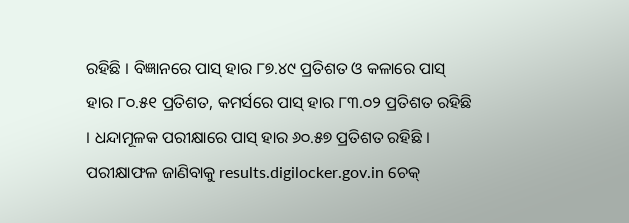ରହିଛି । ବିଜ୍ଞାନରେ ପାସ୍ ହାର ୮୭.୪୯ ପ୍ରତିଶତ ଓ କଳାରେ ପାସ୍ ହାର ୮୦.୫୧ ପ୍ରତିଶତ, କମର୍ସରେ ପାସ୍ ହାର ୮୩.୦୨ ପ୍ରତିଶତ ରହିଛି । ଧନ୍ଦାମୂଳକ ପରୀକ୍ଷାରେ ପାସ୍ ହାର ୬୦.୫୭ ପ୍ରତିଶତ ରହିଛି । ପରୀକ୍ଷାଫଳ ଜାଣିବାକୁ results.digilocker.gov.in ଚେକ୍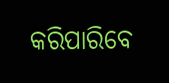କରିପାରିବେ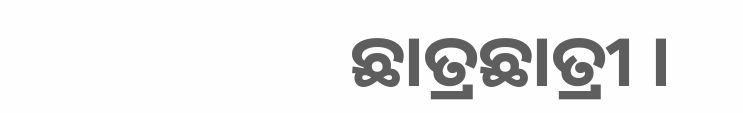ଛାତ୍ରଛାତ୍ରୀ ।